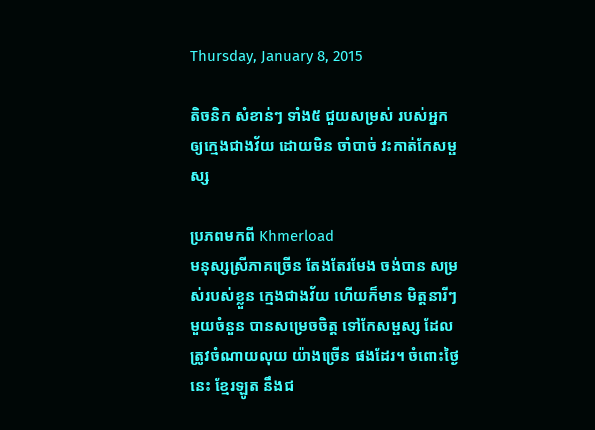Thursday, January 8, 2015

តិចនិក សំខាន់ៗ ទាំង៥ ជួយសម្រស់ របស់អ្នក ឲ្យក្មេងជាងវ័យ ដោយមិន ចាំបាច់ វះកាត់កែសម្ផស្ស

ប្រភពមកពី Khmerload
មនុស្សស្រីភាគច្រើន តែងតែរមែង ចង់បាន សម្រស់របស់ខ្លួន ក្មេងជាងវ័យ ហើយក៏មាន មិត្តនារីៗ មួយចំនួន បានសម្រេចចិត្ត ទៅកែសម្ផស្ស ដែលត្រូវចំណាយលុយ យ៉ាងច្រើន ផងដែរ។ ចំពោះថ្ងៃនេះ ខ្មែរឡូត នឹងជ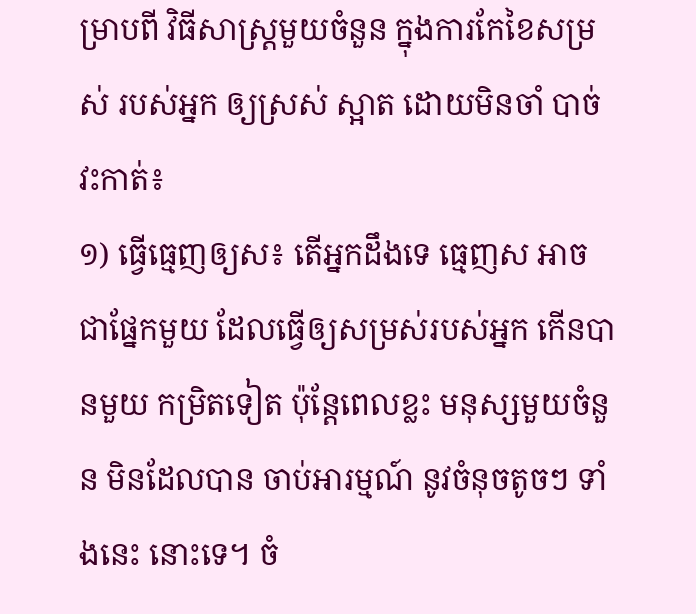ម្រាបពី វិធីសាស្រ្តមួយចំនួន ក្នុងការកែខៃសម្រស់ របស់អ្នក ឲ្យស្រស់ ស្អាត ដោយមិនចាំ បាច់វះកាត់៖
១) ធ្វើធ្មេញឲ្យស៖ តើអ្នកដឹងទេ ធ្មេញស អាចជាផ្នែកមួយ ដែលធ្វើឲ្យសម្រស់របស់អ្នក កើនបានមួយ កម្រិតទៀត ប៉ុន្តែពេលខ្លះ មនុស្សមួយចំនួន មិនដែលបាន ចាប់អារម្មណ៍ នូវចំនុចតូចៗ ទាំងនេះ នោះទេ។ ចំ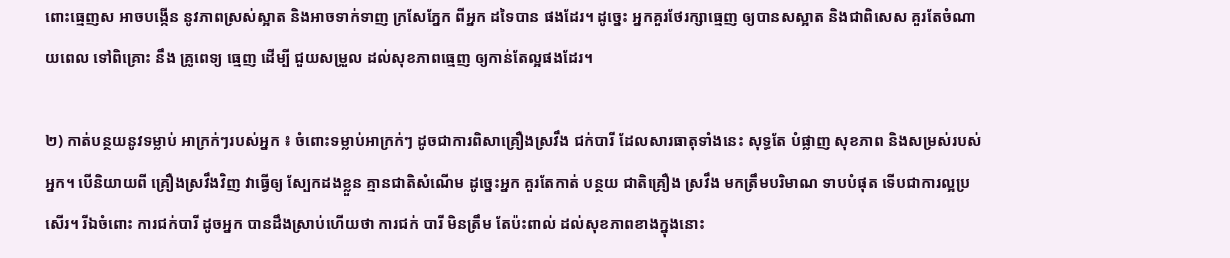ពោះធ្មេញស អាចបង្កើន នូវភាពស្រស់ស្អាត និងអាចទាក់ទាញ ក្រសែភ្នែក ពីអ្នក ដទៃបាន ផងដែរ។ ដូច្នេះ អ្នកគួរថែរក្សាធ្មេញ ឲ្យបានសស្អាត និងជាពិសេស គួរតែចំណាយពេល ទៅពិគ្រោះ នឹង គ្រូពេទ្យ ធ្មេញ ដើម្បី ជួយសម្រួល ដល់សុខភាពធ្មេញ ឲ្យកាន់តែល្អផងដែរ។

២) កាត់បន្ថយនូវទម្លាប់ អាក្រក់ៗរបស់អ្នក ៖ ចំពោះទម្លាប់អាក្រក់ៗ ដូចជាការពិសាគ្រឿងស្រវឹង ជក់បារី ដែលសារធាតុទាំងនេះ សុទ្ធតែ បំផ្លាញ សុខភាព និងសម្រស់របស់អ្នក។ បើនិយាយពី គ្រឿងស្រវឹងវិញ វាធ្វើឲ្យ ស្បែកដងខ្លួន គ្មានជាតិសំណើម ដូច្នេះអ្នក គួរតែកាត់ បន្ថយ ជាតិគ្រឿង ស្រវឹង មកត្រឹមបរិមាណ ទាបបំផុត ទើបជាការល្អប្រសើរ។ រីឯចំពោះ ការជក់បារី ដូចអ្នក បានដឹងស្រាប់ហើយថា ការជក់ បារី មិនត្រឹម តែប៉ះពាល់ ដល់សុខភាពខាងក្នុងនោះ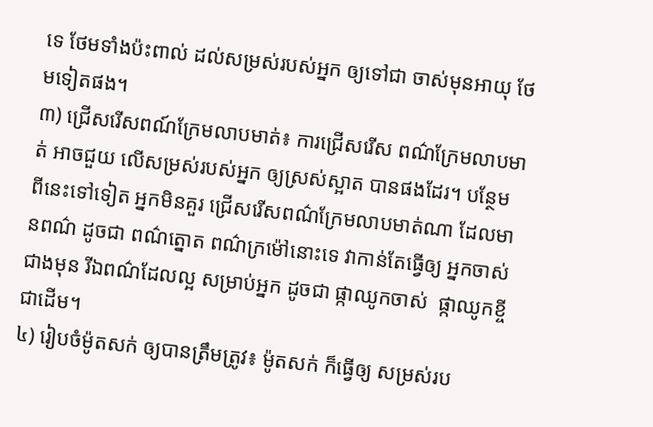ទេ ថែមទាំងប៉ះពាល់ ដល់សម្រស់របស់អ្នក ឲ្យទៅជា ចាស់មុនអាយុ ថែមទៀតផង។
៣) ជ្រើសរើសពណ៍ក្រែមលាបមាត់៖ ការជ្រើសរើស ពណ៌ក្រែមលាបមាត់ អាចជួយ លើសម្រស់របស់អ្នក ឲ្យស្រស់ស្អាត បានផងដែរ។ បន្ថែម ពីនេះទៅទៀត អ្នកមិនគួរ ជ្រើសរើសពណ៌ក្រែមលាបមាត់ណា ដែលមានពណ៌ ដូចជា ពណ៌ត្នោត ពណ៌ក្រម៉ៅនោះទេ វាកាន់តែធ្វើឲ្យ អ្នកចាស់ ជាងមុន រីឯពណ៌ដែលល្អ សម្រាប់អ្នក ដូចជា ផ្កាឈូកចាស់  ផ្កាឈូកខ្ចីជាដើម។
៤) រៀបចំម៉ូតសក់ ឲ្យបានត្រឹមត្រូវ៖ ម៉ូតសក់ ក៏ធ្វើឲ្យ សម្រស់រប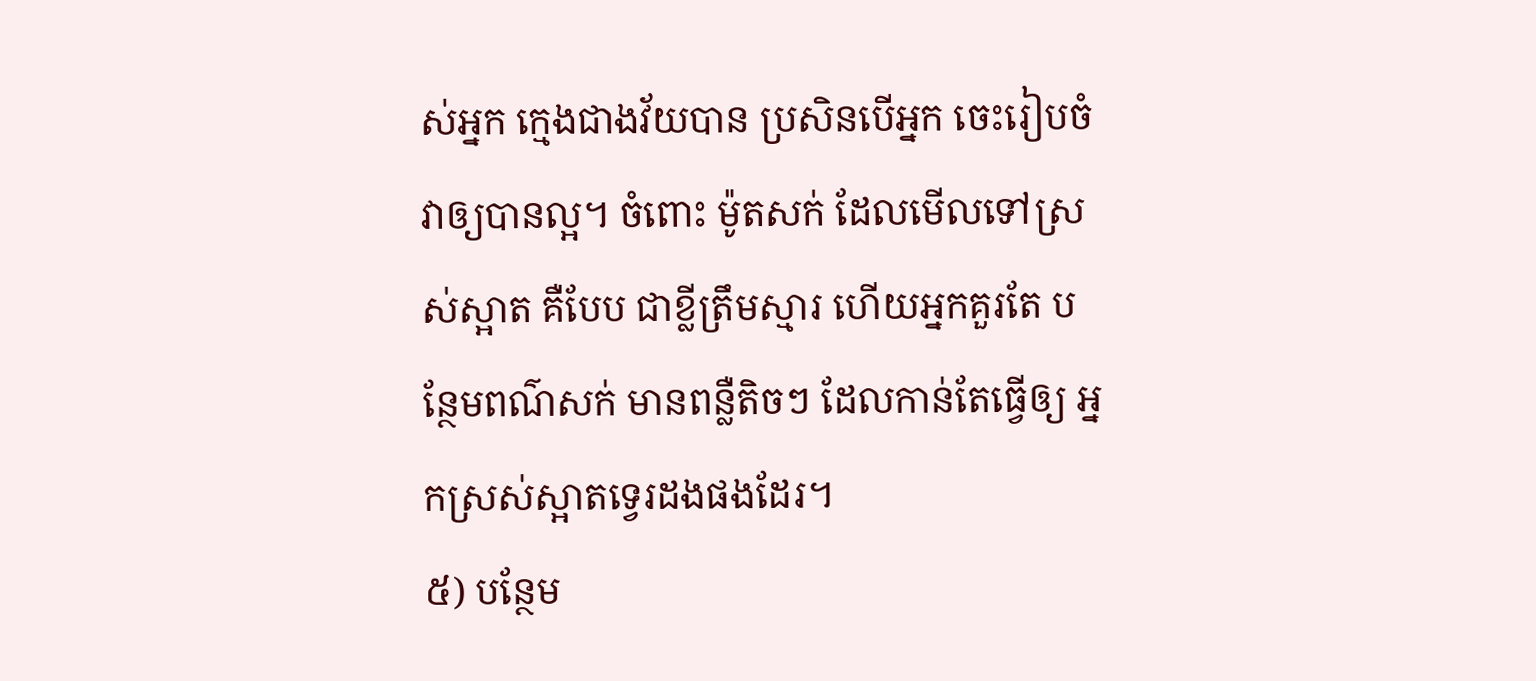ស់អ្នក ក្មេងជាងវ័យបាន ប្រសិនបើអ្នក ចេះរៀបចំវាឲ្យបានល្អ។ ចំពោះ ម៉ូតសក់ ដែលមើលទៅស្រស់ស្អាត គឺបែប ជាខ្លីត្រឹមស្មារ ហើយអ្នកគួរតែ បន្ថែមពណ៌សក់ មានពន្លឺតិចៗ ដែលកាន់តែធ្វើឲ្យ អ្នកស្រស់ស្អាតទ្វេរដងផងដែរ។
៥) បន្ថែម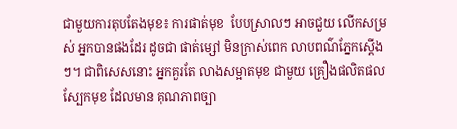ជាមួយការតុបតែងមុខ៖ ការផាត់មុខ  បែបស្រាលៗ អាចជួយ លើកសម្រស់ អ្នកបានផងដែរ ដូចជា ផាត់ម្សៅ មិនក្រាស់ពេក លាបពណ៌ភ្នែកស្តើងៗ។ ជាពិសេសនោះ អ្នកគួរតែ លាងសម្អាតមុខ ជាមួយ គ្រឿងផលិតផលស្បែកមុខ ដែលមាន គុណភាពច្បា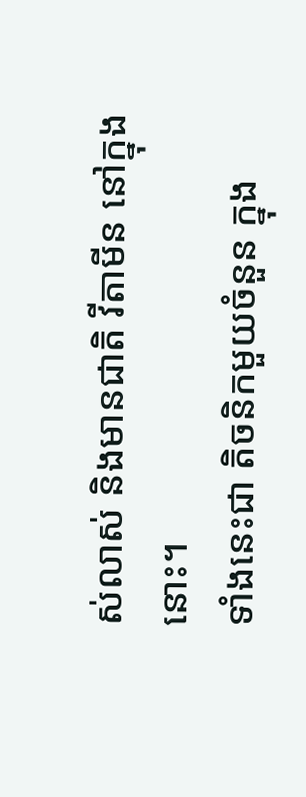ស់លាស់ និងមានជាតិ វីតាមីន នៅក្នុងនោះ។
ទាំងនេះជា តិចនិកមួយចំនួន ក្នុង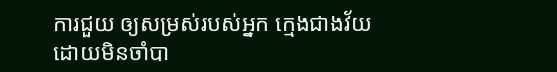ការជួយ ឲ្យសម្រស់របស់អ្នក ក្មេងជាងវ័យ ដោយមិនចាំបា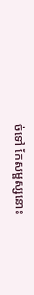ច់ទៅ កែសម្ផស្សនោះ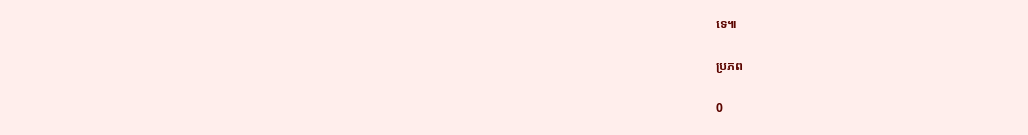ទេ៕

ប្រភព

0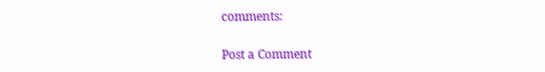comments:

Post a Comment